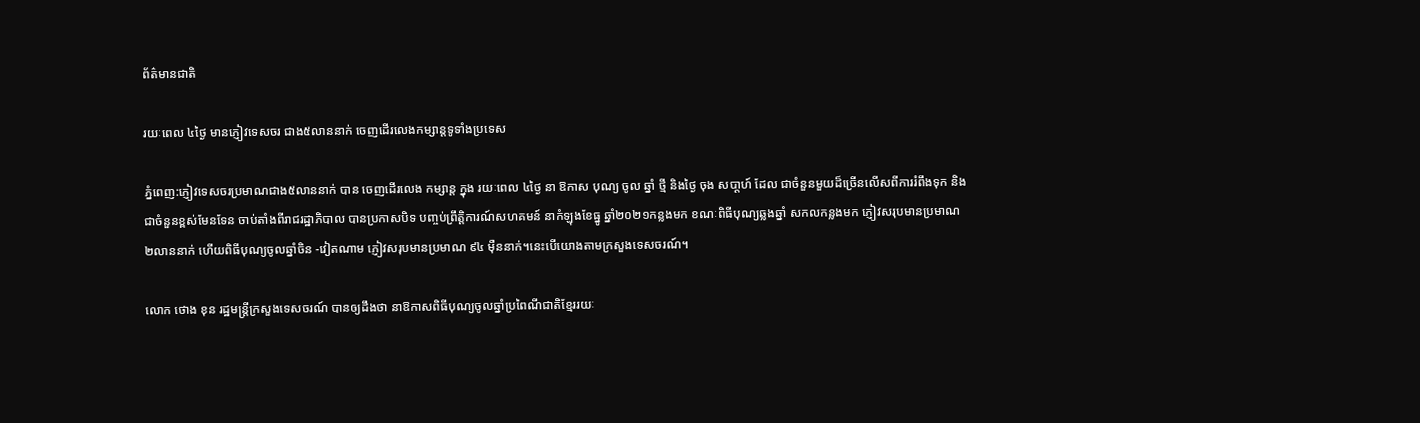ព័ត៌មានជាតិ

រយៈពេល ៤ថ្ងៃ មានភ្ញៀវទេសចរ ជាង៥លាននាក់ ចេញដើរលេងកម្សាន្តទូទាំងប្រទេស

ភ្នំពេញ:ភ្ញៀវទេសចរប្រមាណជាង៥លាននាក់ បាន ចេញដេីរលេង កម្សាន្ត ក្នុង រយៈពេល ៤ថ្ងៃ នា ឱកាស បុណ្យ ចូល ឆ្នាំ ថ្មី និងថ្ងៃ ចុង សបា្តហ៍ ដែល ជាចំនួនមួយដ៏ច្រើនលើសពីការរំពឹងទុក និងជាចំនួនខ្ពស់មែនទែន ចាប់តាំងពីរាជរដ្ឋាភិបាល បានប្រកាសបិទ បញ្ចប់ព្រឹត្តិការណ៍សហគមន៍ នាកំឡុងខែធ្នូ ឆ្នាំ២០២១កន្លងមក ខណៈពិធីបុណ្យឆ្លងឆ្នាំ សកលកន្លងមក ភ្ញៀវសរុបមានប្រមាណ ២លាននាក់ ហើយពិធីបុណ្យចូលឆ្នាំចិន -វៀតណាម ភ្ញៀវសរុបមានប្រមាណ ៩៤ ម៉ឺននាក់។នេះបើយោងតាមក្រសួងទេសចរណ៍។

លោក ថោង ខុន រដ្ឋមន្ត្រីក្រសួងទេសចរណ៍ បានឲ្យដឹងថា នាឱកាសពិធីបុណ្យចូលឆ្នាំប្រពៃណីជាតិខ្មែររយៈ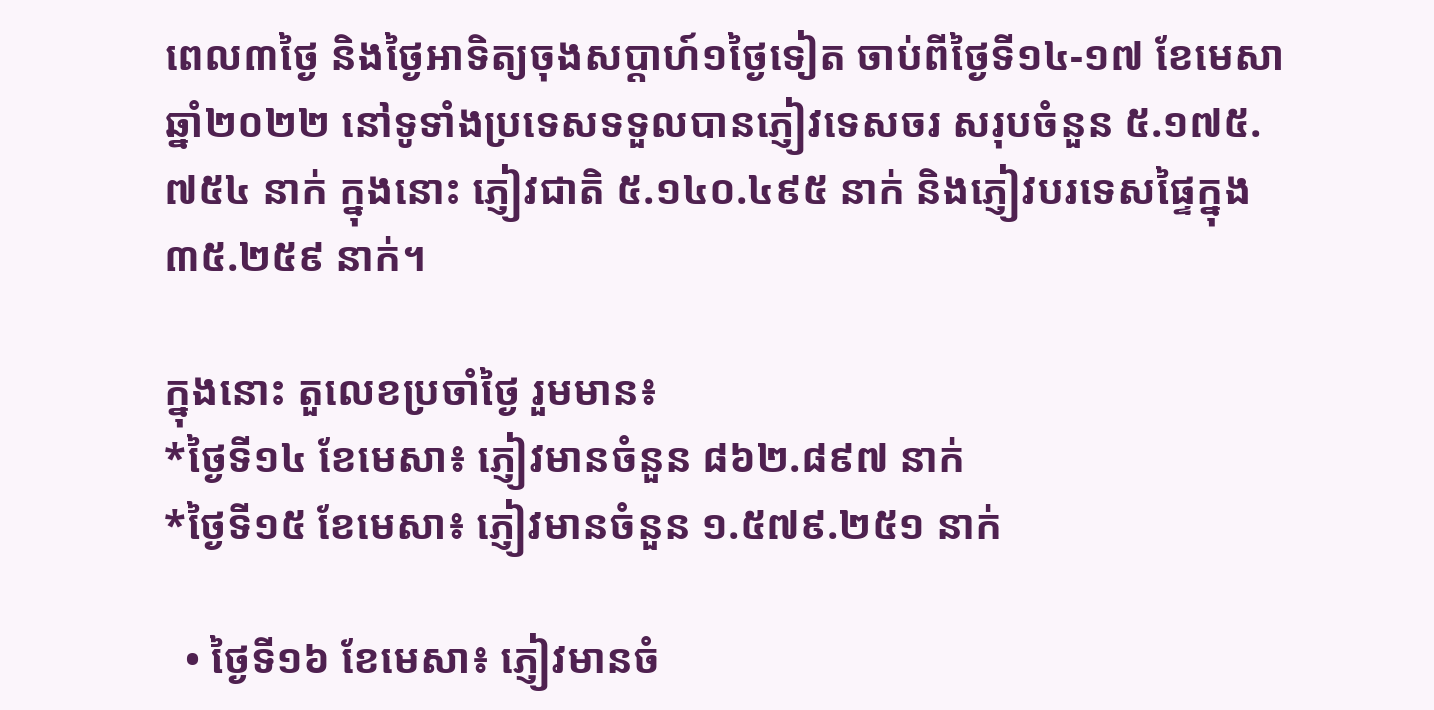ពេល៣ថ្ងៃ និងថ្ងៃអាទិត្យចុងសប្តាហ៍១ថ្ងៃទៀត ចាប់ពីថ្ងៃទី១៤-១៧ ខែមេសា ឆ្នាំ២០២២ នៅទូទាំងប្រទេសទទួលបានភ្ញៀវទេសចរ សរុបចំនួន ៥.១៧៥.៧៥៤ នាក់ ក្នុងនោះ ភ្ញៀវជាតិ ៥.១៤០.៤៩៥ នាក់ និងភ្ញៀវបរទេសផ្ទៃក្នុង ៣៥.២៥៩ នាក់។

ក្នុងនោះ តួលេខប្រចាំថ្ងៃ រួមមាន៖
*ថ្ងៃទី១៤ ខែមេសា៖ ភ្ញៀវមានចំនួន ៨៦២.៨៩៧ នាក់
*ថ្ងៃទី១៥ ខែមេសា៖ ភ្ញៀវមានចំនួន ១.៥៧៩.២៥១ នាក់

  • ថ្ងៃទី១៦ ខែមេសា៖ ភ្ញៀវមានចំ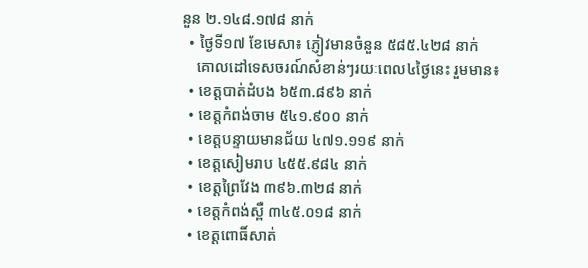នួន ២.១៤៨.១៧៨ នាក់
  • ថ្ងៃទី១៧ ខែមេសា៖ ភ្ញៀវមានចំនួន ៥៨៥.៤២៨ នាក់
    គោលដៅទេសចរណ៍សំខាន់ៗរយៈពេល៤ថ្ងៃនេះ រួមមាន៖
  • ខេត្តបាត់ដំបង ៦៥៣.៨៩៦ នាក់
  • ខេត្តកំពង់ចាម ៥៤១.៩០០ នាក់
  • ខេត្តបន្ទាយមានជ័យ ៤៧១.១១៩ នាក់
  • ខេត្តសៀមរាប ៤៥៥.៩៨៤ នាក់
  • ខេត្តព្រៃវែង ៣៩៦.៣២៨ នាក់
  • ខេត្តកំពង់ស្ពឺ ៣៤៥.០១៨ នាក់
  • ខេត្តពោធិ៍សាត់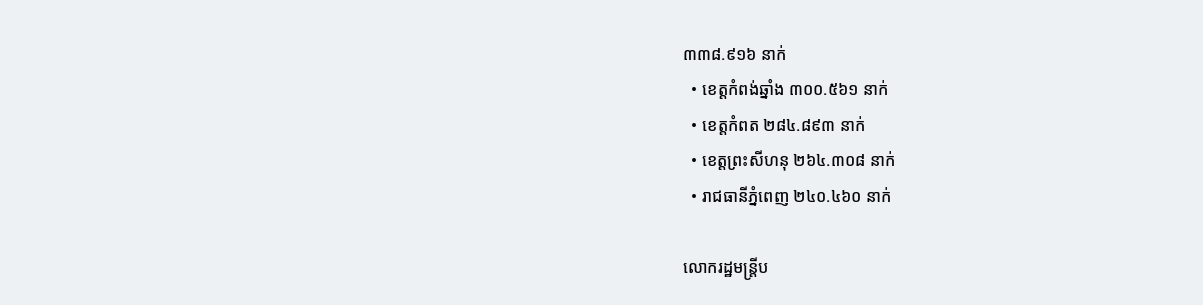៣៣៨.៩១៦ នាក់
  • ខេត្តកំពង់ឆ្នាំង ៣០០.៥៦១ នាក់
  • ខេត្តកំពត ២៨៤.៨៩៣ នាក់
  • ខេត្តព្រះសីហនុ ២៦៤.៣០៨ នាក់
  • រាជធានីភ្នំពេញ ២៤០.៤៦០ នាក់

លោករដ្ឋមន្រ្តីប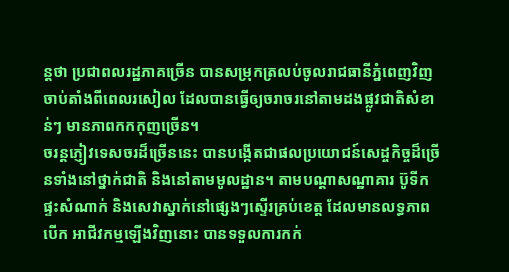ន្តថា ប្រជាពលរដ្ឋភាគច្រើន បានសម្រុកត្រលប់ចូលរាជធានីភ្នំពេញវិញចាប់តាំងពីពេលរសៀល ដែលបានធ្វើឲ្យចរាចរនៅតាមដងផ្លូវជាតិសំខាន់ៗ មានភាពកកកុញច្រើន។
ចរន្តភ្ញៀវទេសចរដ៏ច្រើននេះ បានបង្កើតជាផលប្រយោជន៍សេដ្ចកិច្ចដ៏ច្រើនទាំងនៅថ្នាក់ជាតិ និងនៅតាមមូលដ្ឋាន។ តាមបណ្តាសណ្ឋាគារ ប៊ូទីក ផ្ទះសំណាក់ និងសេវាស្នាក់នៅផ្សេងៗស្ទើរគ្រប់ខេត្ត ដែលមានលទ្ធភាពបើក អាជីវកម្មឡើងវិញនោះ បានទទួលការកក់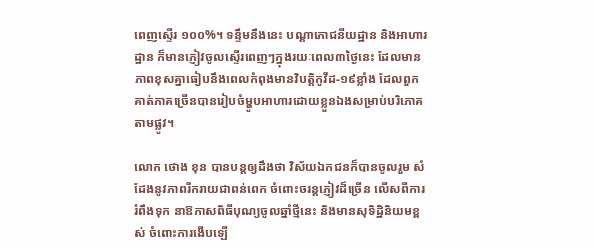ពេញស្ទើរ ១០០%។ ទន្ទឹមនឹងនេះ បណ្តាភោជនីយដ្ឋាន និងអាហារដ្ឋាន ក៏មានភ្ញៀវចូលស្ទើរពេញៗក្នុងរយៈពេល៣ថ្ងៃនេះ ដែលមានភាពខុសគ្នាធៀបនឹងពេលកំពុងមានវិបត្តិកូវីដ-១៩ខ្លាំង ដែលពួកគាត់ភាគច្រើនបានរៀបចំម្ហូបអាហារដោយខ្លួនឯងសម្រាប់បរិភោគតាមផ្លូវ។

លោក ថោង ខុន បានបន្តឲ្យដឹងថា វិស័យឯកជនក៏បានចូលរួម សំដែងនូវភាពរីករាយជាពន់ពេក ចំពោះចរន្តភ្ញៀវដ៏ច្រើន លើសពីការរំពឹងទុក នាឱកាសពិធីបុណ្យចូលឆ្នាំថ្មីនេះ និងមានសុទិដ្ឋិនិយមខ្ពស់ ចំពោះការងើបឡើ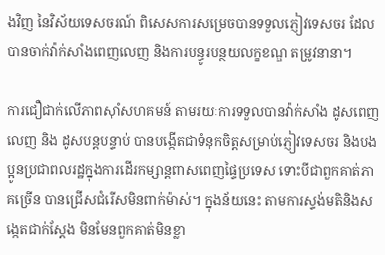ងវិញ នៃវិស័យទេសចរណ៍ ពិសេសការសម្រេចបានទទួលភ្ញៀវទេសចរ ដែលបានចាក់វ៉ាក់សាំងពេញលេញ និងការបន្ធូរបន្ថយលក្ខខណ្ឌ តម្រូវនានា។

ការជឿជាក់លើភាពស៊ាំសហគមន៍ តាមរយៈការទទួលបានវ៉ាក់សាំង ដូសពេញលេញ និង ដូសបន្តបន្ទាប់ បានបង្កើតជាទំនុកចិត្តសម្រាប់ភ្ញៀវទេសចរ និងបងប្អូនប្រជាពលរដ្ឋក្នុងការដើរកម្សាន្តពាសពេញផ្ទៃប្រទេស ទោះបីជាពួកគាត់ភាគច្រើន បានជ្រើសជំរើសមិនពាក់ម៉ាស់។ ក្នុងន័យនេះ តាមការស្ទង់មតិនិងសង្កេតជាក់ស្តែង មិនមែនពួកគាត់មិនខ្លា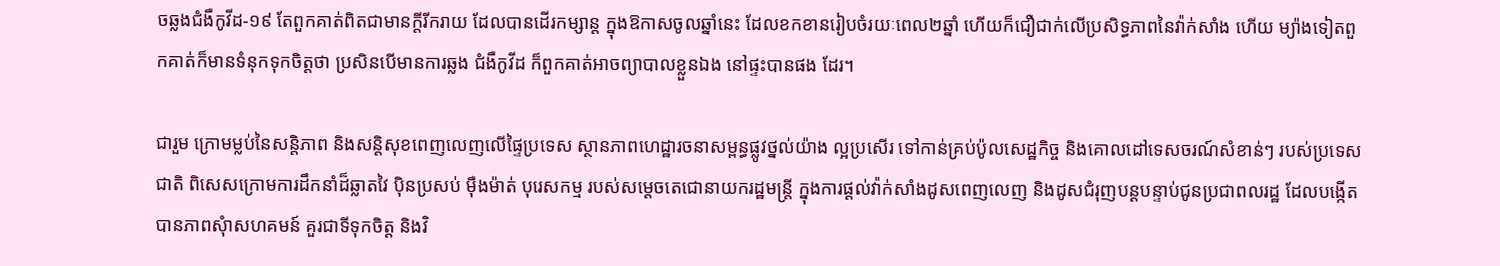ចឆ្លងជំងឺកូវីដ-១៩ តែពួកគាត់ពិតជាមានក្តីរីករាយ ដែលបានដើរកម្សាន្ត ក្នុងឱកាសចូលឆ្នាំនេះ ដែលខកខានរៀបចំរយៈពេល២ឆ្នាំ ហើយក៏ជឿជាក់លើប្រសិទ្ធភាពនៃវ៉ាក់សាំង ហើយ ម្យ៉ាងទៀតពួកគាត់ក៏មានទំនុកទុកចិត្តថា ប្រសិនបើមានការឆ្លង ជំងឺកូវីដ ក៏ពួកគាត់អាចព្យាបាលខ្លួនឯង នៅផ្ទះបានផង ដែរ។

ជារួម ក្រោមម្លប់នៃសន្តិភាព និងសន្តិសុខពេញលេញលើផ្ទៃប្រទេស ស្ថានភាពហេដ្ឋារចនាសម្ពន្ធផ្លូវថ្នល់យ៉ាង ល្អប្រសើរ ទៅកាន់គ្រប់ប៉ូលសេដ្ឋកិច្ច និងគោលដៅទេសចរណ៍សំខាន់ៗ របស់ប្រទេសជាតិ ពិសេសក្រោមការដឹកនាំដ៏ឆ្លាតវៃ ប៉ិនប្រសប់ ម៉ឺងម៉ាត់ បុរេសកម្ម របស់សម្តេចតេជោនាយករដ្ឋមន្រ្តី ក្នុងការផ្តល់វ៉ាក់សាំងដូសពេញលេញ និងដូសជំរុញបន្តបន្ទាប់ជូនប្រជាពលរដ្ឋ ដែលបង្កើតបានភាពសុំាសហគមន៍ គួរជាទីទុកចិត្ត និងវិ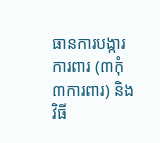ធានការបង្ការ ការពារ (៣កុំ ៣ការពារ) និង វិធី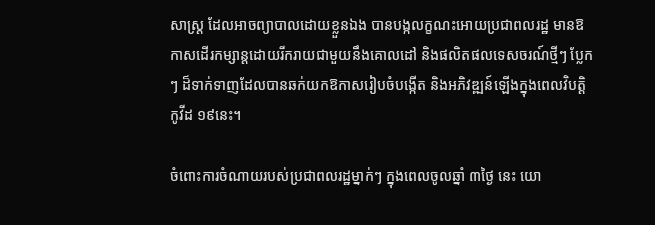សាស្ត្រ ដែលអាចព្យាបាលដោយខ្លួនឯង បានបង្កលក្ខណះអោយប្រជាពលរដ្ឋ មានឱកាសដើរកម្សាន្តដោយរីករាយជាមួយនឹងគោលដៅ និងផលិតផលទេសចរណ៍ថ្មីៗ ប្លែកៗ ដ៏ទាក់ទាញដែលបានឆក់យកឱកាសរៀបចំបង្កើត និងអភិវឌ្ឍន៍ឡើងក្នុងពេលវិបត្តិកូវីដ ១៩នេះ។

ចំពោះការចំណាយរបស់ប្រជាពលរដ្ឋម្នាក់ៗ ក្នុងពេលចូលឆ្នាំ ៣ថ្ងៃ នេះ យោ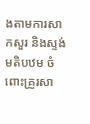ងតាមការសាកសួរ និងស្ទង់មតិបឋម ចំពោះគ្រួរសា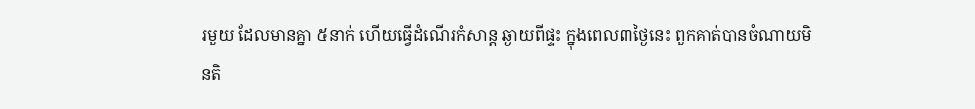រមួយ ដែលមានគ្នា ៥នាក់ ហើយធ្វើដំណើរកំសាន្ត ឆ្ងាយពីផ្ទះ ក្នុងពេល៣ថ្ងៃនេះ ពួកគាត់បានចំណាយមិនតិ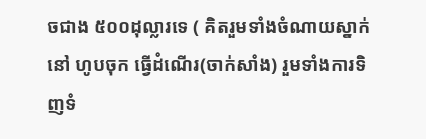ចជាង ៥០០ដុល្លារទេ ( គិតរួមទាំងចំណាយស្នាក់នៅ ហូបចុក ធ្វើដំណើរ(ចាក់សាំង) រួមទាំងការទិញទំ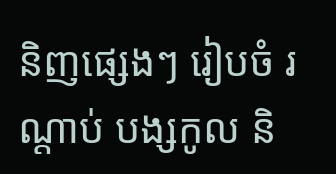និញផ្សេងៗ រៀបចំ រណ្តាប់ បង្សកូល និ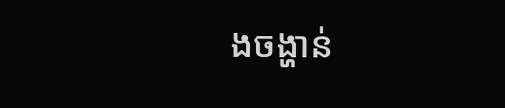ងចង្ហាន់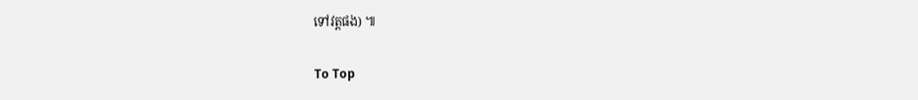ទៅវត្តផង) ៕

To Top